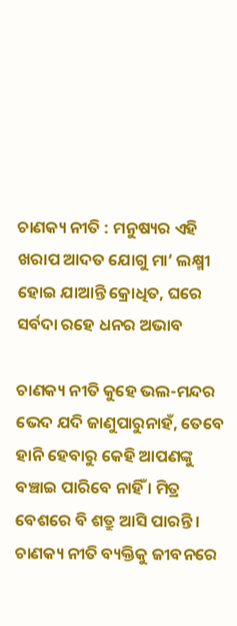ଚାଣକ୍ୟ ନୀତି : ମନୁଷ୍ୟର ଏହି ଖରାପ ଆଦତ ଯୋଗୁ ମା’ ଲକ୍ଷ୍ମୀ ହୋଇ ଯାଆନ୍ତି କ୍ରୋଧିତ, ଘରେ ସର୍ବଦା ରହେ ଧନର ଅଭାବ

ଚାଣକ୍ୟ ନୀତି କୁହେ ଭଲ-ମନ୍ଦର ଭେଦ ଯଦି ଜାଣୁପାରୁନାହଁ, ତେବେ ହାନି ହେବାରୁ କେହି ଆପଣଙ୍କୁ ବଞ୍ଚାଇ ପାରିବେ ନାହିଁ । ମିତ୍ର ବେଶରେ ବି ଶତ୍ରୁ ଆସି ପାରନ୍ତି । ଚାଣକ୍ୟ ନୀତି ବ୍ୟକ୍ତିକୁ ଜୀବନରେ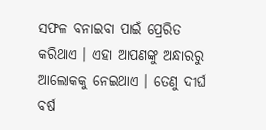ସଫଳ ବନାଇବା ପାଇଁ ପ୍ରେରିତ କରିଥାଏ । ଏହା ଆପଣଙ୍କୁ ଅନ୍ଧାରରୁ ଆଲୋକକୁ ନେଇଥାଏ । ତେଣୁ ଦୀର୍ଘ ବର୍ଷ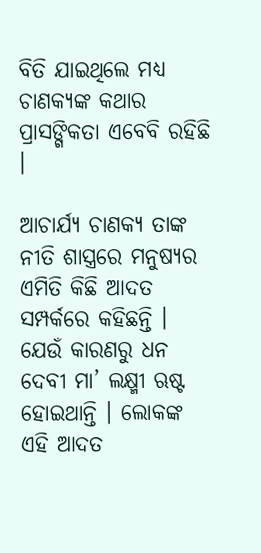ବିତି ଯାଇଥିଲେ ମଧ୍ୟ ଚାଣକ୍ୟଙ୍କ କଥାର ପ୍ରାସଙ୍ଗିକତା ଏବେବି ରହିଛି ।

ଆଚାର୍ଯ୍ୟ ଚାଣକ୍ୟ ତାଙ୍କ ନୀତି ଶାସ୍ତ୍ରରେ ମନୁଷ୍ୟର ଏମିତି କିଛି ଆଦତ ସମ୍ପର୍କରେ କହିଛନ୍ତି । ଯେଉଁ କାରଣରୁ ଧନ ଦେବୀ ମା’ ଲକ୍ଷ୍ମୀ ଋଷ୍ଟ ହୋଇଥାନ୍ତି । ଲୋକଙ୍କ ଏହି ଆଦତ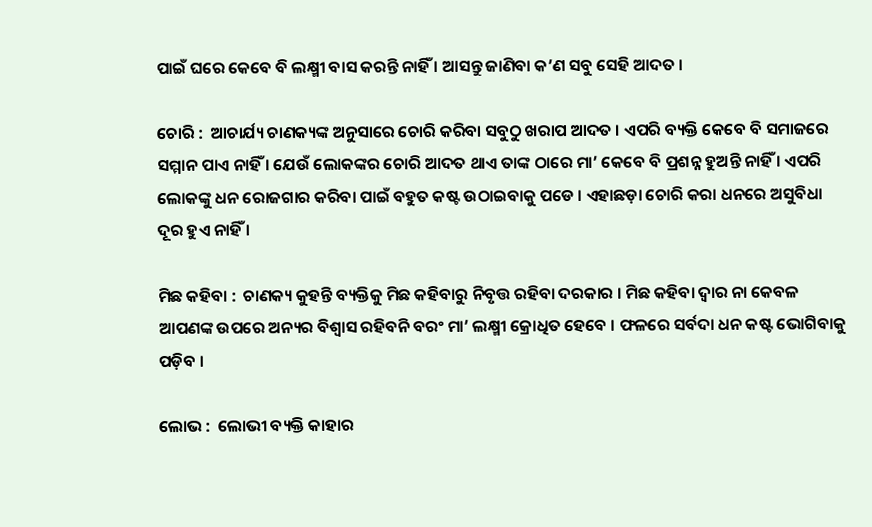ପାଇଁ ଘରେ କେବେ ବି ଲକ୍ଷ୍ମୀ ବାସ କରନ୍ତି ନାହିଁ । ଆସନ୍ତୁ ଜାଣିବା କ’ଣ ସବୁ ସେହି ଆଦତ ।

ଚୋରି :  ଆଚାର୍ଯ୍ୟ ଚାଣକ୍ୟଙ୍କ ଅନୁସାରେ ଚୋରି କରିବା ସବୁଠୁ ଖରାପ ଆଦତ । ଏପରି ବ୍ୟକ୍ତି କେବେ ବି ସମାଜରେ ସମ୍ମାନ ପାଏ ନାହିଁ । ଯେଉଁ ଲୋକଙ୍କର ଚୋରି ଆଦତ ଥାଏ ତାଙ୍କ ଠାରେ ମା’ କେବେ ବି ପ୍ରଶନ୍ନ ହୁଅନ୍ତି ନାହିଁ । ଏପରି ଲୋକଙ୍କୁ ଧନ ରୋଜଗାର କରିବା ପାଇଁ ବହୁତ କଷ୍ଟ ଉଠାଇବାକୁ ପଡେ । ଏହାଛଡ଼ା ଚୋରି କରା ଧନରେ ଅସୁବିଧା ଦୂର ହୁଏ ନାହିଁ ।

ମିଛ କହିବା :  ଚାଣକ୍ୟ କୁହନ୍ତି ବ୍ୟକ୍ତିକୁ ମିଛ କହିବାରୁ ନିବୃତ୍ତ ରହିବା ଦରକାର । ମିଛ କହିବା ଦ୍ୱାର ନା କେବଳ ଆପଣଙ୍କ ଉପରେ ଅନ୍ୟର ବିଶ୍ୱାସ ରହିବନି ବରଂ ମା’ ଲକ୍ଷ୍ମୀ କ୍ରୋଧିତ ହେବେ । ଫଳରେ ସର୍ବଦା ଧନ କଷ୍ଟ ଭୋଗିବାକୁ ପଡ଼ିବ ।

ଲୋଭ :  ଲୋଭୀ ବ୍ୟକ୍ତି କାହାର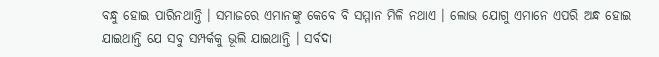ବନ୍ଧୁ ହୋଇ ପାରିନଥାନ୍ତି । ସମାଜରେ ଏମାନଙ୍କୁ କେବେ ବି ସମ୍ମାନ ମିଳି ନଥାଏ । ଲୋଭ ଯୋଗୁ ଏମାନେ ଏପରି ଅନ୍ଧ ହୋଇ ଯାଇଥାନ୍ତି ଯେ ସବୁ ସମ୍ପର୍କକୁ ଭୂଲି ଯାଇଥାନ୍ତି । ସର୍ବଦା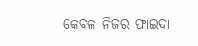କେବଳ ନିଜର ଫାଇଦା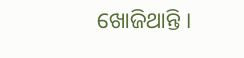ଖୋଜିଥାନ୍ତି ।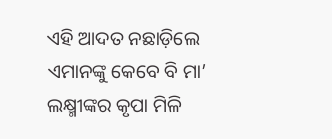ଏହି ଆଦତ ନଛାଡ଼ିଲେ ଏମାନଙ୍କୁ କେବେ ବି ମା’ ଲକ୍ଷ୍ମୀଙ୍କର କୃପା ମିଳି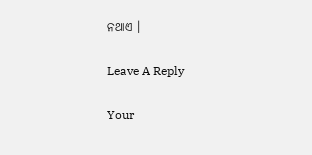ନଥାଏ ।

Leave A Reply

Your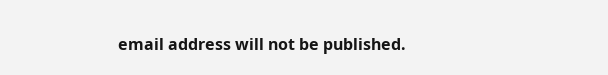email address will not be published.